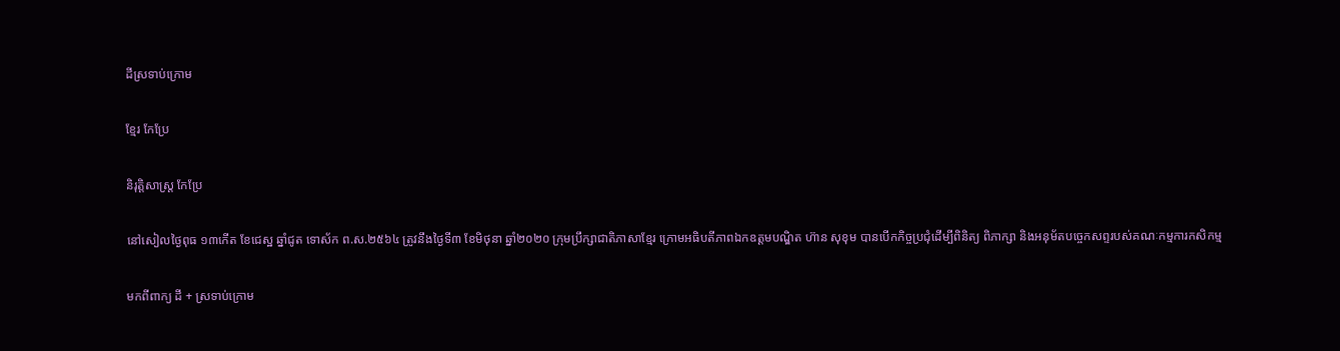ដីស្រទាប់ក្រោម

ខ្មែរ កែប្រែ

និរុត្តិសាស្ត្រ កែប្រែ

នៅសៀលថ្ងៃពុធ ១៣កើត ខែជេស្ឋ ឆ្នាំជូត ទោស័ក ព.ស.២៥៦៤ ត្រូវនឹងថ្ងៃទី៣ ខែមិថុនា ឆ្នាំ២០២០ ក្រុមប្រឹក្សាជាតិភាសាខ្មែរ ក្រោមអធិបតីភាពឯកឧត្តមបណ្ឌិត ហ៊ាន សុខុម បានបើកកិច្ចប្រជុំដើម្បីពិនិត្យ ពិភាក្សា និងអនុម័តបច្ចេកសព្ទរបស់គណៈកម្មការកសិកម្ម

មកពីពាក្យ ដី + ស្រទាប់ក្រោម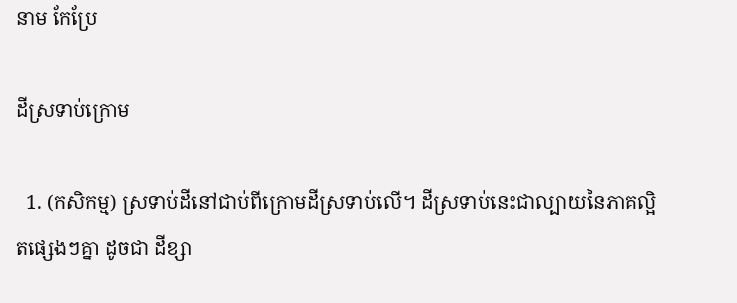នាម កែប្រែ

ដីស្រទាប់ក្រោម

  1. (កសិកម្ម) ស្រទាប់ដីនៅជាប់ពីក្រោមដីស្រទាប់លើ។ ដីស្រទាប់នេះជាល្បាយនៃភាគល្អិតផ្សេងៗគ្នា ដូចជា ដីខ្សា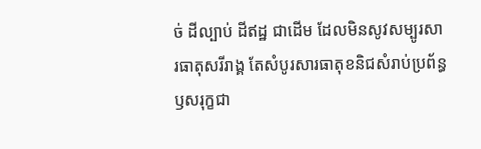ច់ ដីល្បាប់ ដីឥដ្ឋ ជាដើម ដែលមិនសូវសម្បូរសារធាតុសរីរាង្គ តែសំបូរសារធាតុខនិជសំរាប់ប្រព័ន្ធឫសរុក្ខជា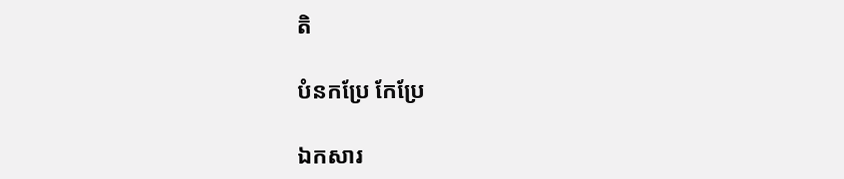តិ

បំនកប្រែ កែប្រែ

ឯកសារ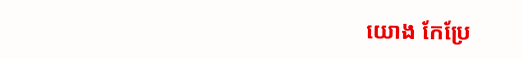យោង កែប្រែ